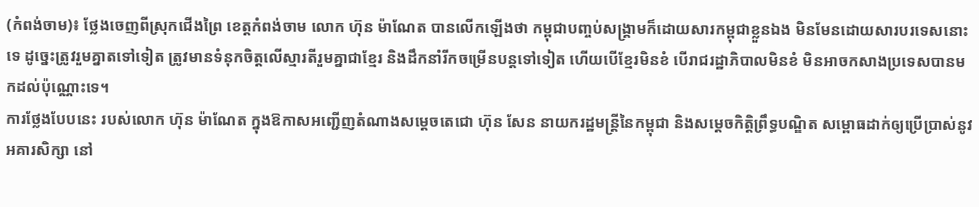(កំពង់ចាម)៖ ថ្លែងចេញពីស្រុកជើងព្រៃ ខេត្តកំពង់ចាម លោក ហ៊ុន ម៉ាណែត បានលើកឡើងថា កម្ពុជាបញ្ចប់សង្គ្រាមក៏ដោយសារកម្ពុជាខ្លួនឯង មិនមែនដោយសារបរទេសនោះទេ ដូច្នេះត្រូវរួមគ្នាតទៅទៀត ត្រូវមានទំនុកចិត្តលើស្មារតីរួមគ្នាជាខ្មែរ និងដឹកនាំរីកចម្រើនបន្តទៅទៀត ហើយបើខ្មែរមិនខំ បើរាជរដ្ឋាភិបាលមិនខំ មិនអាចកសាងប្រទេសបានមកដល់ប៉ុណ្ណោះទេ។
ការថ្លែងបែបនេះ របស់លោក ហ៊ុន ម៉ាណែត ក្នុងឱកាសអញ្ជើញតំណាងសម្តេចតេជោ ហ៊ុន សែន នាយករដ្ឋមន្ដ្រីនៃកម្ពុជា និងសម្តេចកិត្តិព្រឹទ្ធបណ្ឌិត សម្ពោធដាក់ឲ្យប្រើប្រាស់នូវអគារសិក្សា នៅ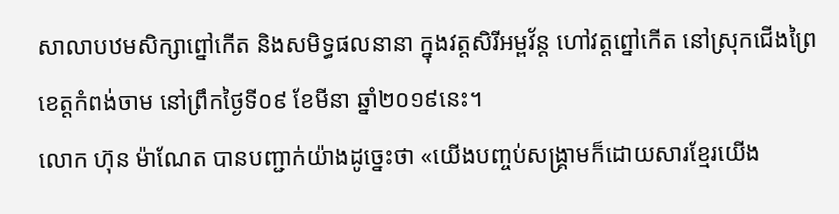សាលាបឋមសិក្សាព្នៅកើត និងសមិទ្ធផលនានា ក្នុងវត្តសិរីអម្ពវ័ន្ត ហៅវត្តព្នៅកើត នៅស្រុកជើងព្រៃ ខេត្តកំពង់ចាម នៅព្រឹកថ្ងៃទី០៩ ខែមីនា ឆ្នាំ២០១៩នេះ។
លោក ហ៊ុន ម៉ាណែត បានបញ្ជាក់យ៉ាងដូច្នេះថា «យើងបញ្ចប់សង្គ្រាមក៏ដោយសារខ្មែរយើង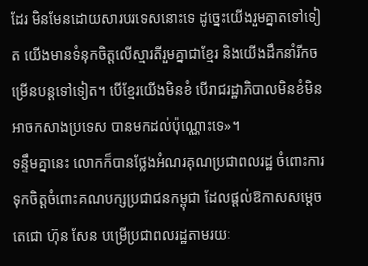ដែរ មិនមែនដោយសារបរទេសនោះទេ ដូច្នេះយើងរួមគ្នាតទៅទៀត យើងមានទំនុកចិត្តលើស្មារតីរួមគ្នាជាខ្មែរ និងយើងដឹកនាំរីកចម្រើនបន្តទៅទៀត។ បើខ្មែរយើងមិនខំ បើរាជរដ្ឋាភិបាលមិនខំមិនអាចកសាងប្រទេស បានមកដល់ប៉ុណ្ណោះទេ»។
ទន្ទឹមគ្នានេះ លោកក៏បានថ្លែងអំណរគុណប្រជាពលរដ្ឋ ចំពោះការទុកចិត្តចំពោះគណបក្សប្រជាជនកម្ពុជា ដែលផ្ដល់ឱកាសសម្តេចតេជោ ហ៊ុន សែន បម្រើប្រជាពលរដ្ឋតាមរយៈ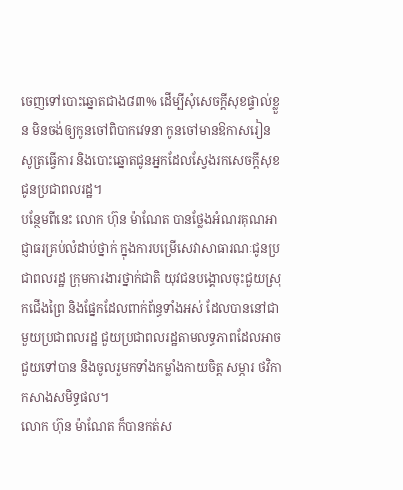ចេញទៅបោះឆ្នោតជាង៨៣% ដើម្បីសុំសេចក្តីសុខផ្ទាល់ខ្លួន មិនចង់ឲ្យកូនចៅពិបាកវេទនា កូនចៅមានឱកាសរៀនសូត្រធ្វើការ និងបោះឆ្នោតជូនអ្នកដែលស្វែងរកសេចក្តីសុខជូនប្រជាពលរដ្ឋ។
បន្ថែមពីនេះ លោក ហ៊ុន ម៉ាណែត បានថ្លែងអំណរគុណអាជ្ញាធរគ្រប់លំដាប់ថ្នាក់ ក្នុងការបម្រើសេវាសាធារណៈជូនប្រជាពលរដ្ឋ ក្រុមការងារថ្នាក់ជាតិ យុវជនបង្គោលចុះជួយស្រុកជើងព្រៃ និងផ្នែកដែលពាក់ព័ន្ធទាំងអស់ ដែលបាននៅជាមួយប្រជាពលរដ្ឋ ជួយប្រជាពលរដ្ឋតាមលទ្ធភាពដែលអាចជួយទៅបាន និងចូលរួមកទាំងកម្លាំងកាយចិត្ត សម្ភារ ថវិកា កសាងសមិទ្ធផល។
លោក ហ៊ុន ម៉ាណែត ក៏បានកត់ស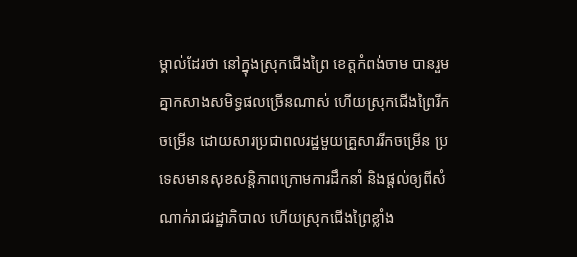ម្គាល់ដែរថា នៅក្នុងស្រុកជើងព្រៃ ខេត្តកំពង់ចាម បានរួមគ្នាកសាងសមិទ្ធផលច្រើនណាស់ ហើយស្រុកជើងព្រៃរីកចម្រើន ដោយសារប្រជាពលរដ្ឋមួយគ្រួសាររីកចម្រើន ប្រទេសមានសុខសន្តិភាពក្រោមការដឹកនាំ និងផ្តល់ឲ្យពីសំណាក់រាជរដ្ឋាភិបាល ហើយស្រុកជើងព្រៃខ្លាំង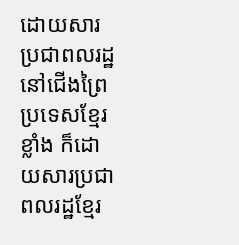ដោយសារប្រជាពលរដ្ឋនៅជើងព្រៃ ប្រទេសខ្មែរខ្លាំង ក៏ដោយសារប្រជាពលរដ្ឋខ្មែរ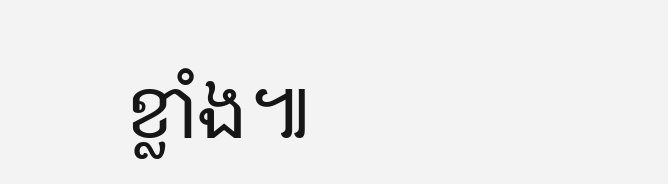ខ្លាំង៕